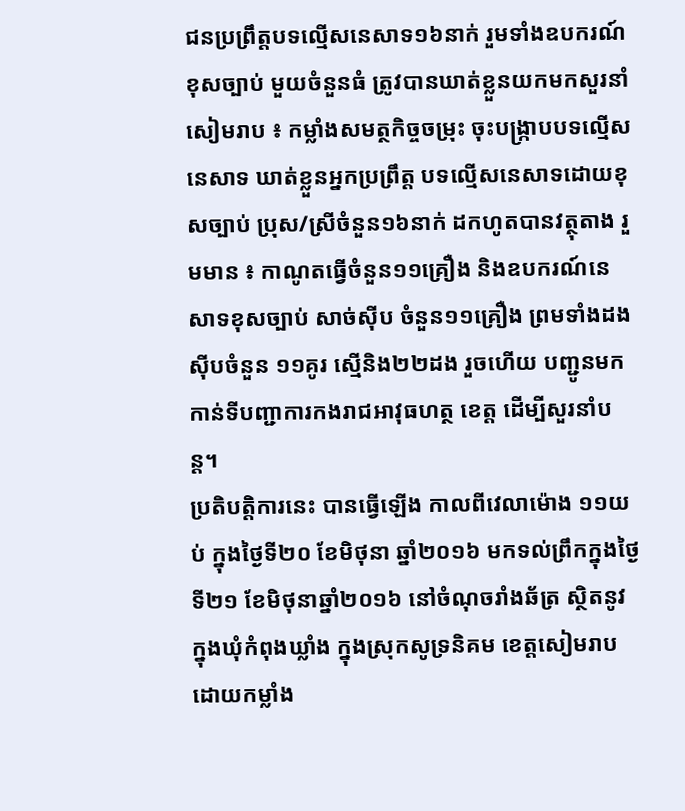ជនប្រព្រឹត្តបទល្មើសនេសាទ១៦នាក់ រួមទាំងឧបករណ៍ខុសច្បាប់ មួយចំនួនធំ ត្រូវបានឃាត់ខ្លួនយកមកសួរនាំ
សៀមរាប ៖ កម្លាំងសមត្ថកិច្ចចម្រុះ ចុះបង្ក្រាបបទល្មើសនេសាទ ឃាត់ខ្លួនអ្នកប្រព្រឹត្ដ បទល្មើសនេសាទដោយខុសច្បាប់ ប្រុស/ស្រីចំនួន១៦នាក់ ដកហូតបានវត្ថុតាង រួមមាន ៖ កាណូតធ្វើចំនួន១១គ្រឿង និងឧបករណ៍នេសាទខុសច្បាប់ សាច់ស៊ីប ចំនួន១១គ្រឿង ព្រមទាំងដងស៊ីបចំនួន ១១គូរ ស្មើនិង២២ដង រួចហើយ បញ្ជូនមកកាន់ទីបញ្ជាការកងរាជអាវុធហត្ថ ខេត្ត ដើម្បីសួរនាំបន្ត។
ប្រតិបត្តិការនេះ បានធ្វើឡើង កាលពីវេលាម៉ោង ១១យប់ ក្នុងថ្ងៃទី២០ ខែមិថុនា ឆ្នាំ២០១៦ មកទល់ព្រឹកក្នុងថ្ងៃទី២១ ខែមិថុនាឆ្នាំ២០១៦ នៅចំណុចរាំងឆ័ត្រ ស្ថិតនូវក្នុងឃុំកំពុងឃ្លាំង ក្នុងស្រុកសូទ្រនិគម ខេត្តសៀមរាប ដោយកម្លាំង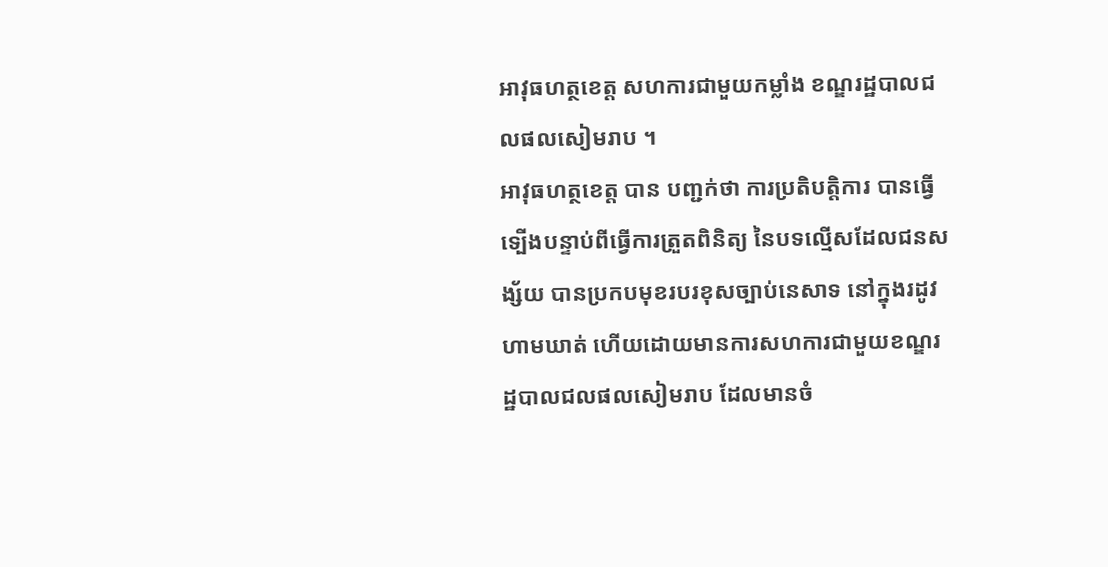អាវុធហត្ថខេត្ត សហការជាមួយកម្លាំង ខណ្ឌរដ្ឋបាលជលផលសៀមរាប ។
អាវុធហត្ថខេត្ត បាន បញ្ជក់ថា ការប្រតិបត្តិការ បានធ្វើទ្បើងបន្ទាប់ពីធ្វើការត្រួតពិនិត្យ នៃបទល្មើសដែលជនសង្ស័យ បានប្រកបមុខរបរខុសច្បាប់នេសាទ នៅក្នុងរដូវហាមឃាត់ ហើយដោយមានការសហការជាមួយខណ្ឌរដ្ឋបាលជលផលសៀមរាប ដែលមានចំ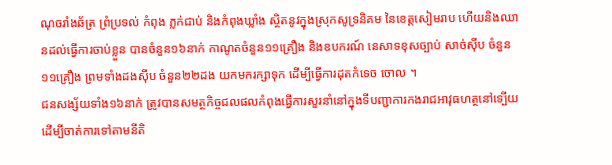ណុចរាំងឆ័ត្រ ព្រំប្រទល់ កំពុង ភ្លក់ជាប់ និងកំពុងឃ្លាំង ស្ថិតនូវក្នុងស្រុកសូទ្រនិគម នៃខេត្តសៀមរាប ហើយនិងឈានដល់ធ្វើការចាប់ខ្លួន បានចំនួន១៦នាក់ កាណូតចំនួន១១គ្រឿង និងឧបករណ៍ នេសាទខុសច្បាប់ សាច់ស៊ីប ចំនួន១១គ្រឿង ព្រមទាំងដងស៊ីប ចំនួន២២ដង យកមករក្សាទុក ដើម្បីធ្វើការដុតកំទេច ចោល ។
ជនសង្ស័យទាំង១៦នាក់ ត្រូវបានសមត្ថកិច្ចជលផលកំពុងធ្វើការសួរនាំនៅក្នុងទីបញ្ជាការកងរាជអាវុធហត្ថនៅទ្បើយ ដើម្បីចាត់ការទៅតាមនីតិ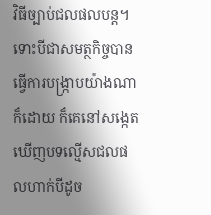វិធីច្បាប់ជលផលបន្ត។ ទោះបីជាសមត្ថកិច្ចបានធ្វើការបង្ក្រាបយ៉ាងណាក៏ដោយ ក៏គេនៅសង្កេតឃើញបទល្មើសជលផលហាក់បីដូច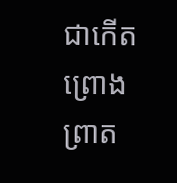ជាកើតព្រោងព្រាត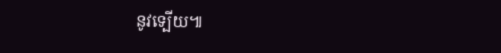នូវទ្បើយ៕